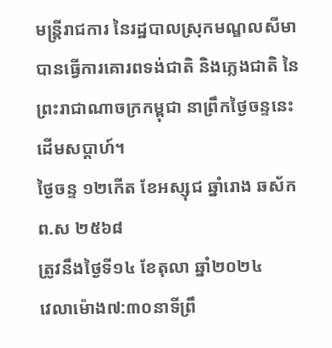មន្រ្តីរាជការ នៃរដ្ឋបាលស្រុកមណ្ឌលសីមា បានធ្វើការគោរពទង់ជាតិ និងភ្លេងជាតិ នៃព្រះរាជាណាចក្រកម្ពុជា នាព្រឹកថ្ងៃចន្ទនេះដើមសប្តាហ៍។
ថ្ងៃចន្ទ ១២កើត ខែអស្សុជ ឆ្នាំរោង ឆស័ក ព.ស ២៥៦៨
ត្រូវនឹងថ្ងៃទី១៤ ខែតុលា ឆ្នាំ២០២៤
វេលាម៉ោង៧:៣០នាទីព្រឹ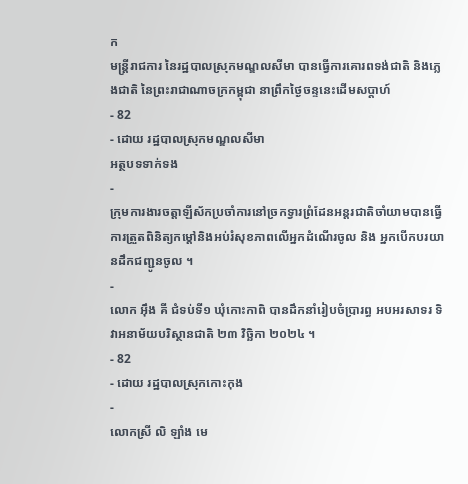ក
មន្រ្តីរាជការ នៃរដ្ឋបាលស្រុកមណ្ឌលសីមា បានធ្វើការគោរពទង់ជាតិ និងភ្លេងជាតិ នៃព្រះរាជាណាចក្រកម្ពុជា នាព្រឹកថ្ងៃចន្ទនេះដើមសប្តាហ៍
- 82
- ដោយ រដ្ឋបាលស្រុកមណ្ឌលសីមា
អត្ថបទទាក់ទង
-
ក្រុមការងារចត្តាឡីស័កប្រចាំការនៅច្រកទ្វារព្រំដែនអន្ដរជាតិចាំយាមបានធ្វើការត្រួតពិនិត្យកម្ដៅនិងអប់រំសុខភាពលើអ្នកដំណើរចូល និង អ្នកបើកបរយានដឹកជញ្ជូនចូល ។
-
លោក អុឹង គី ជំទប់ទី១ ឃុំកោះកាពិ បានដឹកនាំរៀបចំប្រារព្ធ អបអរសាទរ ទិវាអនាម័យបរិស្ថានជាតិ ២៣ វិច្ឆិកា ២០២៤ ។
- 82
- ដោយ រដ្ឋបាលស្រុកកោះកុង
-
លោកស្រី លិ ឡាំង មេ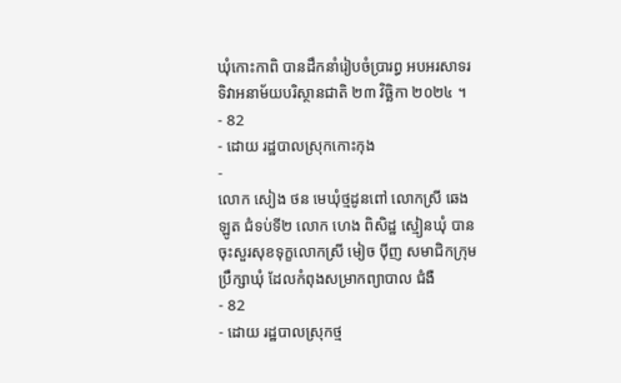ឃុំកោះកាពិ បានដឹកនាំរៀបចំប្រារព្ធ អបអរសាទរ ទិវាអនាម័យបរិស្ថានជាតិ ២៣ វិច្ឆិកា ២០២៤ ។
- 82
- ដោយ រដ្ឋបាលស្រុកកោះកុង
-
លោក សៀង ថន មេឃុំថ្មដូនពៅ លោកស្រី ឆេង ឡូត ជំទប់ទី២ លោក ហេង ពិសិដ្ឋ ស្មៀនឃុំ បានចុះសួរសុខទុក្ខលោកស្រី មៀច ប៉ីញ សមាជិកក្រុមប្រឹក្សាឃុំ ដែលកំពុងសម្រាកព្យាបាល ជំងឺ
- 82
- ដោយ រដ្ឋបាលស្រុកថ្ម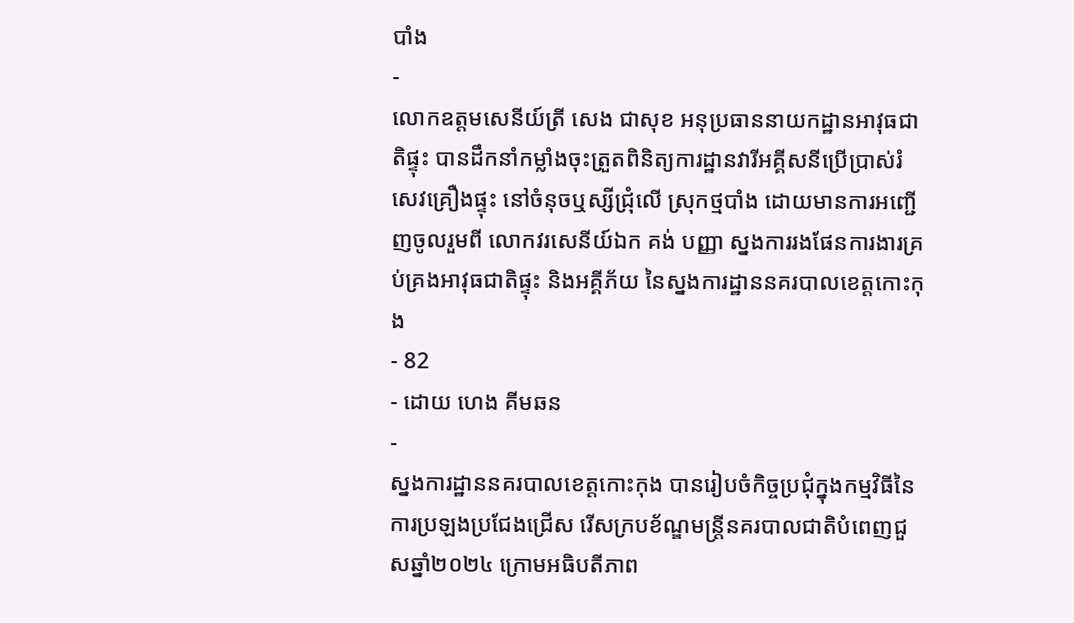បាំង
-
លោកឧត្តមសេនីយ៍ត្រី សេង ជាសុខ អនុប្រធាននាយកដ្ឋានអាវុធជាតិផ្ទុះ បានដឹកនាំកម្លាំងចុះត្រួតពិនិត្យការដ្ឋានវារីអគ្គីសនីប្រើប្រាស់រំសេវគ្រឿងផ្ទុះ នៅចំនុចឬស្សីជ្រុំលើ ស្រុកថ្មបាំង ដោយមានការអញ្ជេីញចូលរួមពី លោកវរសេនីយ៍ឯក គង់ បញ្ញា ស្នងការរងផែនការងារគ្រប់គ្រងអាវុធជាតិផ្ទុះ និងអគ្គីភ័យ នៃស្នងការដ្ឋាននគរបាលខេត្តកោះកុង
- 82
- ដោយ ហេង គីមឆន
-
ស្នងការដ្ឋាននគរបាលខេត្តកោះកុង បានរៀបចំកិច្ចប្រជុំក្នុងកម្មវិធីនៃការប្រឡងប្រជែងជ្រើស រើសក្របខ័ណ្ឌមន្ត្រីនគរបាលជាតិបំពេញជួសឆ្នាំ២០២៤ ក្រោមអធិបតីភាព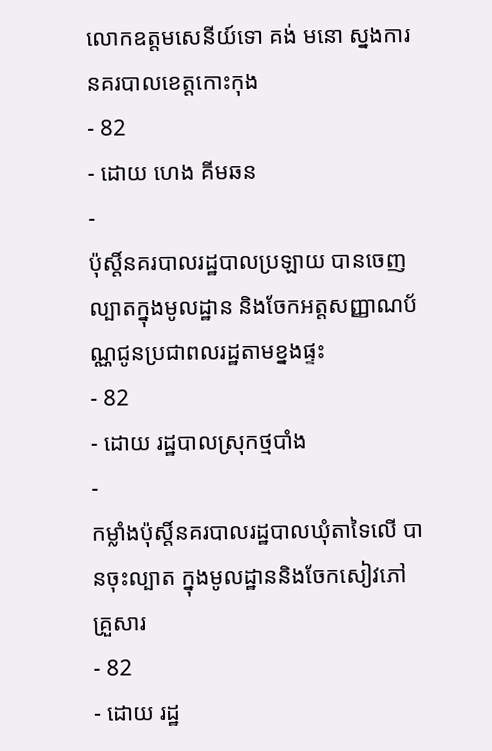លោកឧត្តមសេនីយ៍ទោ គង់ មនោ ស្នងការនគរបាលខេត្តកោះកុង
- 82
- ដោយ ហេង គីមឆន
-
ប៉ុស្តិ៍នគរបាលរដ្ឋបាលប្រឡាយ បានចេញល្បាតក្នុងមូលដ្ឋាន និងចែកអត្តសញ្ញាណប័ណ្ណជូនប្រជាពលរដ្ឋតាមខ្នងផ្ទះ
- 82
- ដោយ រដ្ឋបាលស្រុកថ្មបាំង
-
កម្លាំងប៉ុស្តិ៍នគរបាលរដ្ឋបាលឃុំតាទៃលើ បានចុះល្បាត ក្នុងមូលដ្ឋាននិងចែកសៀវភៅគ្រួសារ
- 82
- ដោយ រដ្ឋ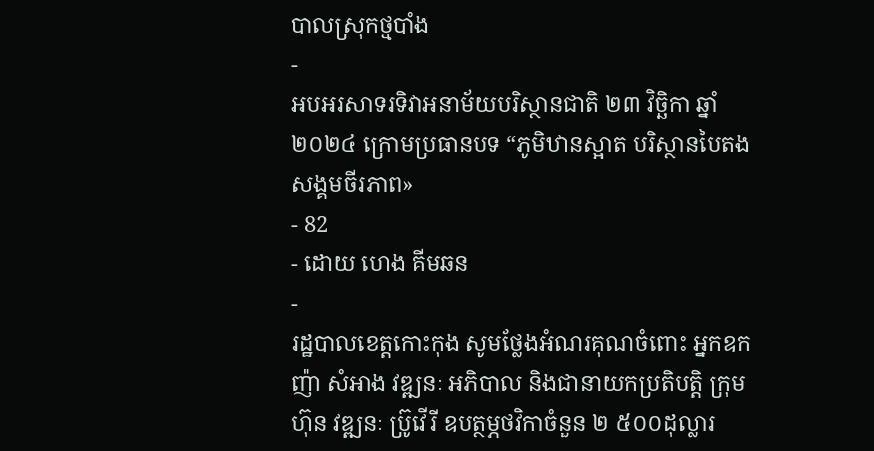បាលស្រុកថ្មបាំង
-
អបអរសាទរទិវាអនាម័យបរិស្ថានជាតិ ២៣ វិច្ឆិកា ឆ្នាំ២០២៤ ក្រោមប្រធានបទ “ភូមិឋានស្អាត បរិស្ថានបៃតង សង្គមចីរភាព»
- 82
- ដោយ ហេង គីមឆន
-
រដ្ឋបាលខេត្តកោះកុង សូមថ្លែងអំណរគុណចំពោះ អ្នកឧកញ៉ា សំអាង វឌ្ឍនៈ អភិបាល និងជានាយកប្រតិបត្ដិ ក្រុមហ៊ុន វឌ្ឍនៈ ប្រ៊ូវើរី ឧបត្ថម្ភថវិកាចំនួន ២ ៥០០ដុល្លារ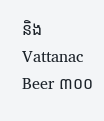និង Vattanac Beer ៣០០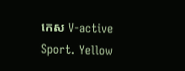កេស V-active Sport. Yellow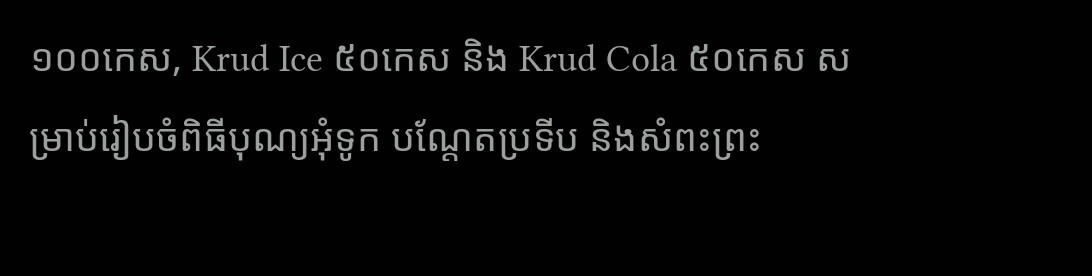១០០កេស, Krud Ice ៥០កេស និង Krud Cola ៥០កេស សម្រាប់រៀបចំពិធីបុណ្យអុំទូក បណ្តែតប្រទីប និងសំពះព្រះ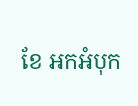ខែ អកអំបុក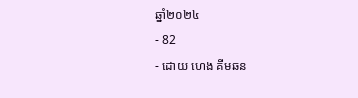ឆ្នាំ២០២៤
- 82
- ដោយ ហេង គីមឆន